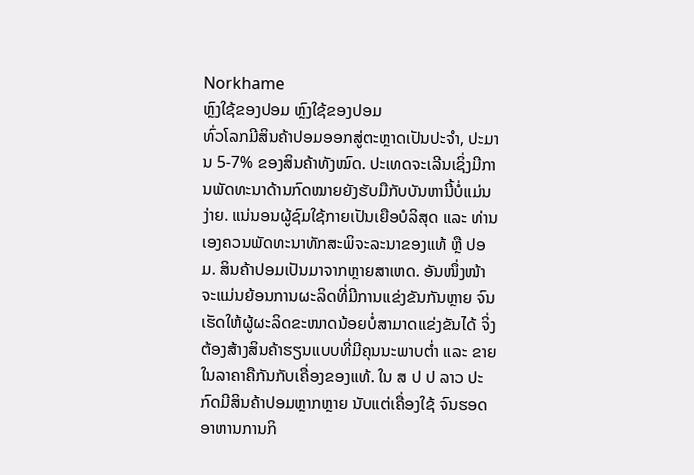Norkhame
ຫຼົງໃຊ້ຂອງປອມ ຫຼົງໃຊ້ຂອງປອມ
ທົ່ວໂລກມີສິນຄ້າປອມອອກສູ່ຕະຫຼາດເປັນປະຈຳ, ປະມານ 5-7% ຂອງສິນຄ້າທັງໝົດ. ປະເທດຈະເລີນເຊິ່ງມີການພັດທະນາດ້ານກົດໝາຍຍັງຮັບມືກັບບັນຫານີ້ບໍ່ແມ່ນງ່າຍ. ແນ່ນອນຜູ້ຊົມໃຊ້ກາຍເປັນເຍືອບໍລິສຸດ ແລະ ທ່ານເອງຄວນພັດທະນາທັກສະພິຈະລະນາຂອງແທ້ ຫຼື ປອມ. ສິນຄ້າປອມເປັນມາຈາກຫຼາຍສາເຫດ. ອັນໜຶ່ງໜ້າຈະແມ່ນຍ້ອນການຜະລິດທີ່ມີການແຂ່ງຂັນກັນຫຼາຍ ຈົນເຮັດໃຫ້ຜູ້ຜະລິດຂະໜາດນ້ອຍບໍ່ສາມາດແຂ່ງຂັນໄດ້ ຈິ່ງຕ້ອງສ້າງສິນຄ້າຮຽນແບບທີ່ມີຄຸນນະພາບຕໍ່າ ແລະ ຂາຍໃນລາຄາຄືກັນກັບເຄື່ອງຂອງແທ້. ໃນ ສ ປ ປ ລາວ ປະກົດມີສິນຄ້າປອມຫຼາກຫຼາຍ ນັບແຕ່ເຄື່ອງໃຊ້ ຈົນຮອດອາຫານການກິ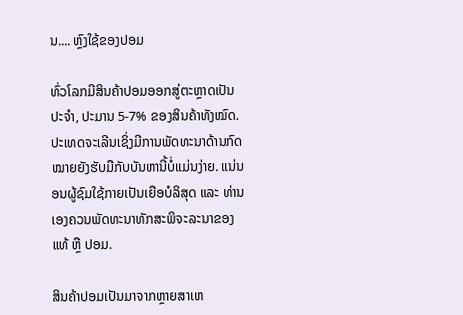ນ.... ຫຼົງໃຊ້ຂອງປອມ

ທົ່ວໂລກມີສິນຄ້າປອມອອກສູ່ຕະຫຼາດເປັນປະຈຳ, ປະມານ 5-7% ຂອງສິນຄ້າທັງໝົດ. ປະເທດຈະເລີນເຊິ່ງມີການພັດທະນາດ້ານກົດໝາຍຍັງຮັບມືກັບບັນຫານີ້ບໍ່ແມ່ນງ່າຍ. ແນ່ນອນຜູ້ຊົມໃຊ້ກາຍເປັນເຍືອບໍລິສຸດ ແລະ ທ່ານເອງຄວນພັດທະນາທັກສະພິຈະລະນາຂອງແທ້ ຫຼື ປອມ.

ສິນຄ້າປອມເປັນມາຈາກຫຼາຍສາເຫ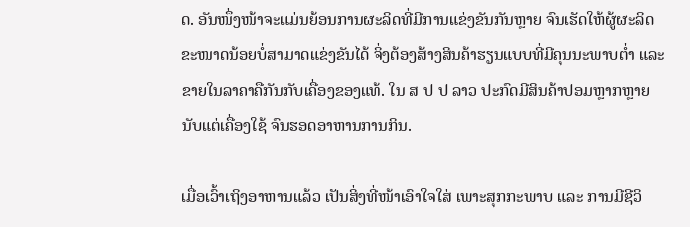ດ. ອັນໜຶ່ງໜ້າຈະແມ່ນຍ້ອນການຜະລິດທີ່ມີການແຂ່ງຂັນກັນຫຼາຍ ຈົນເຮັດໃຫ້ຜູ້ຜະລິດຂະໜາດນ້ອຍບໍ່ສາມາດແຂ່ງຂັນໄດ້ ຈິ່ງຕ້ອງສ້າງສິນຄ້າຮຽນແບບທີ່ມີຄຸນນະພາບຕໍ່າ ແລະ ຂາຍໃນລາຄາຄືກັນກັບເຄື່ອງຂອງແທ້. ໃນ ສ ປ ປ ລາວ ປະກົດມີສິນຄ້າປອມຫຼາກຫຼາຍ ນັບແຕ່ເຄື່ອງໃຊ້ ຈົນຮອດອາຫານການກິນ.

ເມື່ອເວົ້າເຖິງອາຫານແລ້ວ ເປັນສິ່ງທີ່ໜ້າເອົາໃຈໃສ່ ເພາະສຸກກະພາບ ແລະ ການມີຊີວິ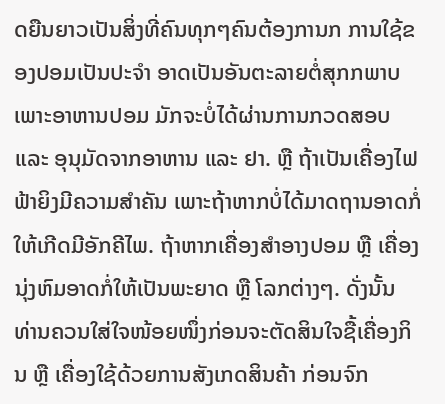ດຍືນຍາວເປັນສິ່ງທີ່ຄົນທຸກໆຄົນຕ້ອງການກ ການໃຊ້ຂອງປອມເປັນປະຈຳ ອາດເປັນອັນຕະລາຍຕໍ່ສຸກກພາບ ເພາະອາຫານປອມ ມັກຈະບໍ່ໄດ້ຜ່ານການກວດສອບ ແລະ ອຸນຸມັດຈາກອາຫານ ແລະ ຢາ. ຫຼື ຖ້າເປັນເຄື່ອງໄຟຟ້າຍິງມີຄວາມສຳຄັນ ເພາະຖ້າຫາກບໍ່ໄດ້ມາດຖານອາດກໍ່ໃຫ້ເກີດມີອັກຄີໄພ. ຖ້າຫາກເຄື່ອງສຳອາງປອມ ຫຼື ເຄື່ອງນຸ່ງຫົມອາດກໍ່ໃຫ້ເປັນພະຍາດ ຫຼື ໂລກຕ່າງໆ. ດັ່ງນັ້ນ ທ່ານຄວນໃສ່ໃຈໜ້ອຍໜຶ່ງກ່ອນຈະຕັດສິນໃຈຊື້ເຄື່ອງກິນ ຫຼື ເຄື່ອງໃຊ້ດ້ວຍການສັງເກດສິນຄ້າ ກ່ອນຈົກ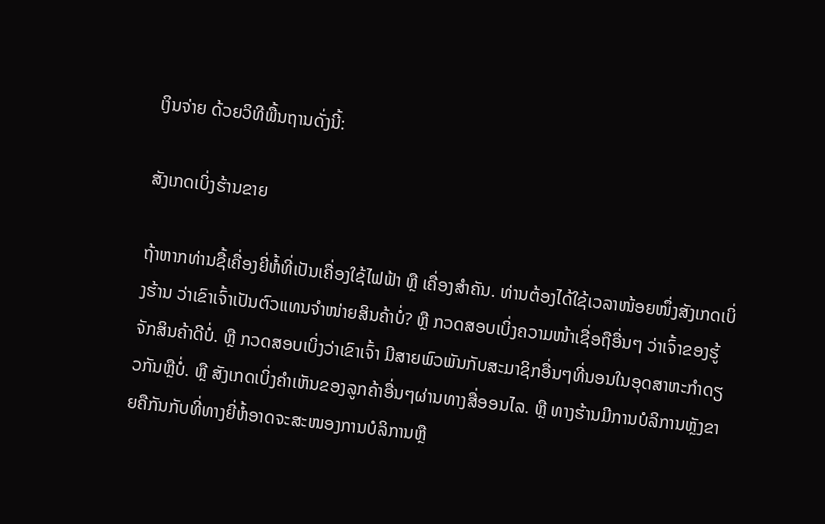ເງິນຈ່າຍ ດ້ວຍວິທີພື້ນຖານດັ່ງນີ້:

ສັງເກດເບິ່ງຮ້ານຂາຍ

ຖ້າຫາກທ່ານຊື້ເຄື່ອງຍີ່ຫໍ້ທີ່ເປັນເຄື່ອງໃຊ້ໄຟຟ້າ ຫຼື ເຄື່ອງສຳຄັນ. ທ່ານຕ້ອງໄດ້ໃຊ້ເວລາໜ້ອຍໜຶ່ງສັງເກດເບິ່ງຮ້ານ ວ່າເຂົາເຈົ້າເປັນຕົວແທນຈຳໜ່າຍສິນຄ້າບໍ່? ຫຼື ກວດສອບເບິ່ງຄວາມໜ້າເຊື່ອຖືອື່ນໆ ວ່າເຈົ້າຂອງຮູ້ຈັກສິນຄ້າດີບໍ່. ຫຼື ກວດສອບເບິ່ງວ່າເຂົາເຈົ້າ ມີສາຍພົວພັນກັບສະມາຊິກອື່ນໆທີ່ນອນໃນອຸດສາຫະກຳດຽວກັນຫຼືບໍ່. ຫຼື ສັງເກດເບິ່ງຄຳເຫັນຂອງລູກຄ້າອື່ນໆຜ່ານທາງສື່ອອນໄລ. ຫຼື ທາງຮ້ານມີການບໍລິການຫຼັງຂາຍຄືກັນກັບທີ່ທາງຍີ່ຫໍ້ອາດຈະສະໜອງການບໍລິການຫຼື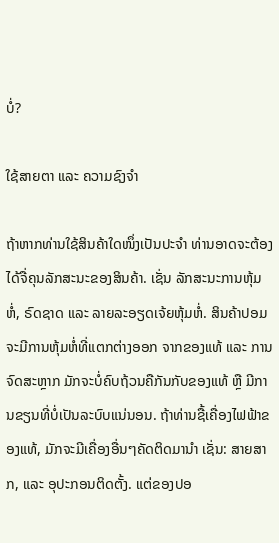ບໍ່?

ໃຊ້ສາຍຕາ ແລະ ຄວາມຊົງຈຳ

ຖ້າຫາກທ່ານໃຊ້ສິນຄ້າໃດໜຶ່ງເປັນປະຈຳ ທ່ານອາດຈະຕ້ອງໄດ້ຈື່ຄຸນລັກສະນະຂອງສິນຄ້າ. ເຊັ່ນ ລັກສະນະການຫຸ້ມຫໍ່, ຣົດຊາດ ແລະ ລາຍລະອຽດເຈ້ຍຫຸ້ມຫໍ່. ສິນຄ້າປອມ ຈະມີການຫຸ້ມຫໍ່ທີ່ແຕກຕ່າງອອກ ຈາກຂອງແທ້ ແລະ ການຈົດສະຫຼາກ ມັກຈະບໍ່ຄົບຖ້ວນຄືກັນກັບຂອງແທ້ ຫຼື ມີການຂຽນທີ່ບໍ່ເປັນລະບົບແນ່ນອນ. ຖ້າທ່ານຊື້ເຄື່ອງໄຟຟ້າຂອງແທ້, ມັກຈະມີເຄື່ອງອື່ນໆຄັດຕິດມານຳ ເຊັ່ນ: ສາຍສາກ, ແລະ ອຸປະກອນຕິດຕັ້ງ. ແຕ່ຂອງປອ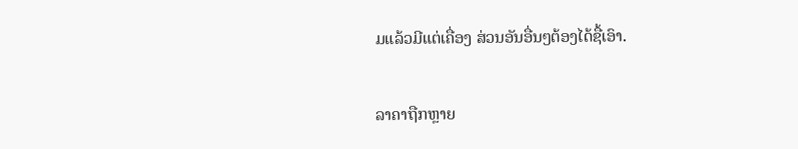ມແລ້ວມີແຕ່ເຄື່ອງ ສ່ວນອັນອື່ນໆຕ້ອງໄດ້ຊື້ເອົາ.

ລາຄາຖືກຫຼາຍ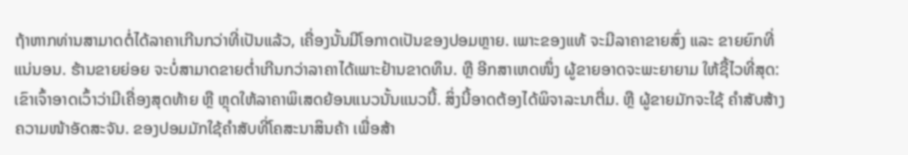ຖ້າຫາກທ່ານສາມາດຕໍ່ໄດ້ລາຄາເກີນກວ່າທີ່ເປັນແລ້ວ, ເຄື່ອງນັ້ນມີໂອກາດເປັນຂອງປອມຫຼາຍ. ເພາະຂອງແທ້ ຈະມີລາຄາຂາຍສົ່ງ ແລະ ຂາຍຍົກທີ່ແນ່ນອນ. ຮ້ານຂາຍຍ່ອຍ ຈະບໍ່ສາມາດຂາຍຕໍ່າເກີນກວ່າລາຄາໄດ້ເພາະຢ້ານຂາດທຶນ. ຫຼື ອີກສາເຫດໜຶ່ງ ຜູ້ຂາຍອາດຈະພະຍາຍາມ ໃຫ້ຊື້ໄວທີ່ສຸດ: ເຂົາເຈົ້າອາດເວົ້າວ່າມີເຄື່ອງສຸດທ້າຍ ຫຼື ຫຼຸດໃຫ້ລາຄາພິເສດຍ້ອນແນວນັ້ນແນວນີ້. ສິ່ງນີ້ອາດຕ້ອງໄດ້ພິຈາລະນາຕື່ມ. ຫຼື ຜູ້ຂາຍມັກຈະໃຊ້ ຄຳສັບສ້າງຄວາມໜ້າອັດສະຈັນ. ຂອງປອມມັກໃຊ້ຄຳສັບທີ່ໂຄສະນາສິນຄ້າ ເພື່ອສ້າ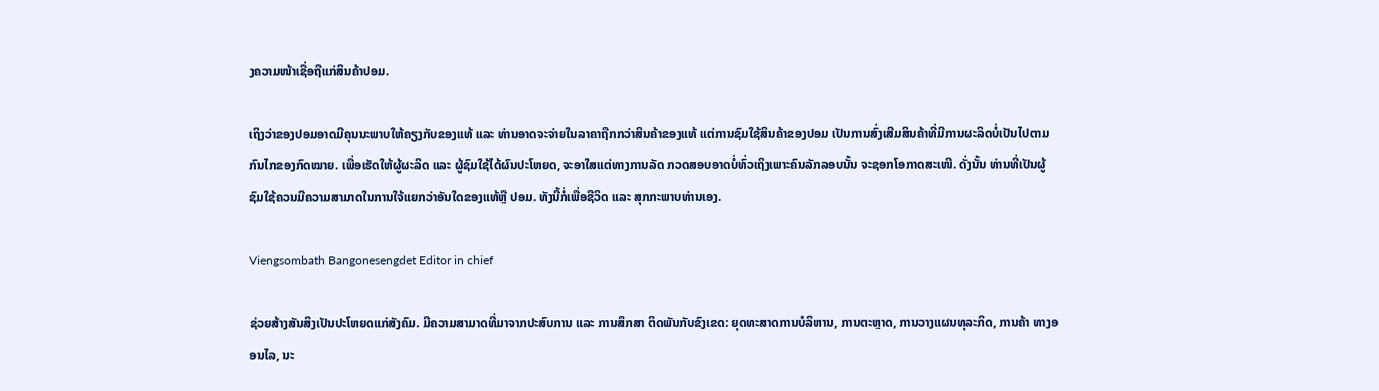ງຄວາມໜ້າເຊື່ອຖືແກ່ສິນຄ້າປອມ.

ເຖິງວ່າຂອງປອມອາດມີຄຸນນະພາບໃຫ້ຄຽງກັບຂອງແທ້ ແລະ ທ່ານອາດຈະຈ່າຍໃນລາຄາຖືກກວ່າສິນຄ້າຂອງແທ້ ແຕ່ການຊົມໃຊ້ສິນຄ້າຂອງປອມ ເປັນການສົ່ງເສີມສິນຄ້າທີ່ມີການຜະລິດບໍ່ເປັນໄປຕາມກົນໄກຂອງກົດໝາຍ. ເພື່ອເຮັດໃຫ້ຜູ້ຜະລິດ ແລະ ຜູ້ຊົມໃຊ້ໄດ້ຜົນປະໂຫຍດ, ຈະອາໃສແຕ່ທາງການລັດ ກວດສອບອາດບໍ່ທົ່ວເຖິງເພາະຄົນລັກລອບນັ້ນ ຈະຊອກໂອກາດສະເໜີ. ດັ່ງນັ້ນ ທ່ານທີ່ເປັນຜູ້ຊົມໃຊ້ຄວນມີຄວາມສາມາດໃນການໃຈ້ແຍກວ່າອັນໃດຂອງແທ້ຫຼື ປອມ. ທັງນີ້ກໍ່ເພື່ອຊີວິດ ແລະ ສຸກກະພາບທ່ານເອງ.

Viengsombath Bangonesengdet Editor in chief

ຊ່ວຍສ້າງສັນສິງເປັນປະໂຫຍດແກ່ສັງຄົມ. ມີຄວາມສາມາດທີ່ມາຈາກປະສົບການ ແລະ ການສຶກສາ ຕິດພັນກັບຂົງເຂດ: ຍຸດທະສາດການບໍລິຫານ, ການຕະຫຼາດ, ການວາງແຜນທຸລະກິດ, ການຄ້າ ທາງອອນໄລ, ນະ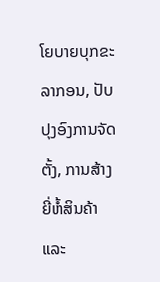ໂຍບາຍບຸກຂະລາກອນ, ປັບປຸງອົງການຈັດຕັ້ງ, ການສ້າງຍີ່ຫໍ້ສິນຄ້າ ແລະ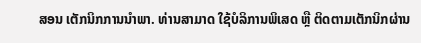ສອນ ເຕັກນິກການນຳພາ. ທ່ານສາມາດ ໃຊ້ບໍລິການພິເສດ ຫຼື ຕິດຕາມເຕັກນິກຜ່ານ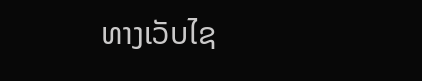ທາງເວັບໄຊ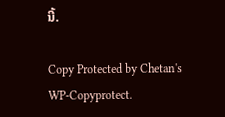ນີ້.

Copy Protected by Chetan's WP-Copyprotect.